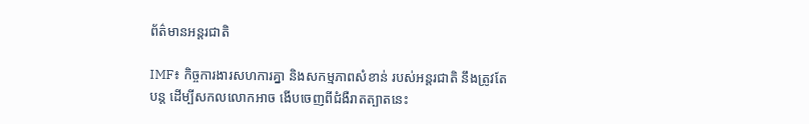ព័ត៌មានអន្តរជាតិ

IMF៖ កិច្ចការងារសហការគ្នា និងសកម្មភាពសំខាន់ របស់អន្តរជាតិ នឹងត្រូវតែបន្ត ដើម្បីសកលលោកអាច ងើបចេញពីជំងឺរាតត្បាតនេះ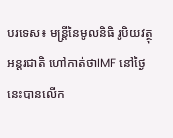បរទេស៖ មន្ត្រីនៃមូលនិធិ រូបិយវត្ថុអន្តរជាតិ ហៅកាត់ថាIMF នៅថ្ងៃនេះបានលើក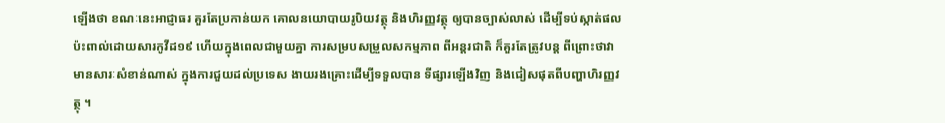ឡើងថា ខណៈនេះអាជ្ញាធរ គួរតែប្រកាន់យក គោលនយោបាយរូបិយវត្ថុ និងហិរញ្ញវត្ថុ ឲ្យបានច្បាស់លាស់ ដើម្បីទប់ស្កាត់ផលប៉ះពាល់ដោយសារកូវីដ១៩ ហើយក្នុងពេលជាមួយគ្នា ការសម្របសម្រួលសកម្មភាព ពីអន្តរជាតិ ក៏គួរតែត្រូវបន្ត ពីព្រោះថាវាមានសារៈសំខាន់ណាស់ ក្នុងការជួយដល់ប្រទេស ងាយរងគ្រោះដើម្បីទទួលបាន ទីផ្សារឡើងវិញ និងជៀសផុតពីបញ្ហាហិរញ្ញវត្ថុ ។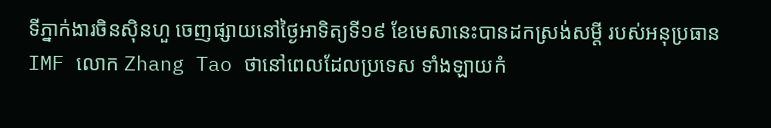ទីភ្នាក់ងារចិនស៊ិនហួ ចេញផ្សាយនៅថ្ងៃអាទិត្យទី១៩ ខែមេសានេះបានដកស្រង់សម្តី របស់អនុប្រធាន IMF លោក Zhang Tao ថានៅពេលដែលប្រទេស ទាំងឡាយកំ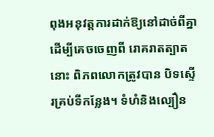ពុងអនុវត្តការដាក់ឱ្យនៅដាច់ពីគ្នា ដើម្បីគេចចេញពី រោគរាតត្បាតនោះ ពិភពលោកត្រូវបាន បិទស្ទើរគ្រប់ទីកន្លែង។ ទំហំនិងល្បឿន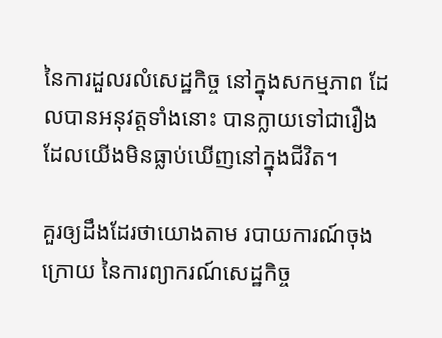នៃការដួលរលំសេដ្ឋកិច្ច នៅក្នុងសកម្មភាព ដែលបានអនុវត្តទាំងនោះ បានក្លាយទៅជារឿង ដែលយើងមិនធ្លាប់ឃើញនៅក្នុងជីវិត។

គួរឲ្យដឹងដែរថាយោងតាម របាយការណ៍ចុងក្រោយ នៃការព្យាករណ៍សេដ្ឋកិច្ច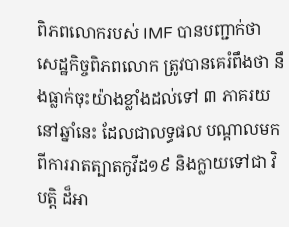ពិភពលោករបស់ IMF បានបញ្ជាក់ថា សេដ្ឋកិច្ចពិភពលោក ត្រូវបានគេរំពឹងថា នឹងធ្លាក់ចុះយ៉ាងខ្លាំងដល់ទៅ ៣ ភាគរយនៅឆ្នាំនេះ ដែលជាលទ្ធផល បណ្តាលមកពីការរាតត្បាតកូវីដ១៩ និងក្លាយទៅជា វិបត្តិ ដ៏អា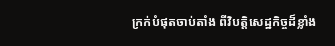ក្រក់បំផុតចាប់តាំង ពីវិបត្តិសេដ្ឋកិច្ចដ៏ខ្លាំង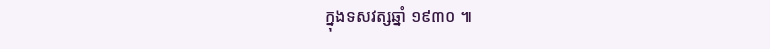ក្នុងទសវត្សឆ្នាំ ១៩៣០ ៕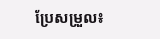ប្រែសម្រួល៖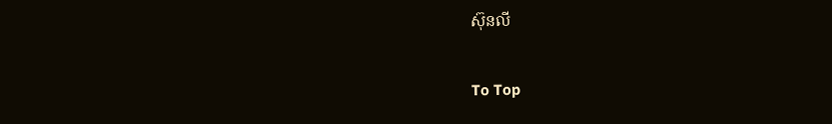ស៊ុនលី

To Top